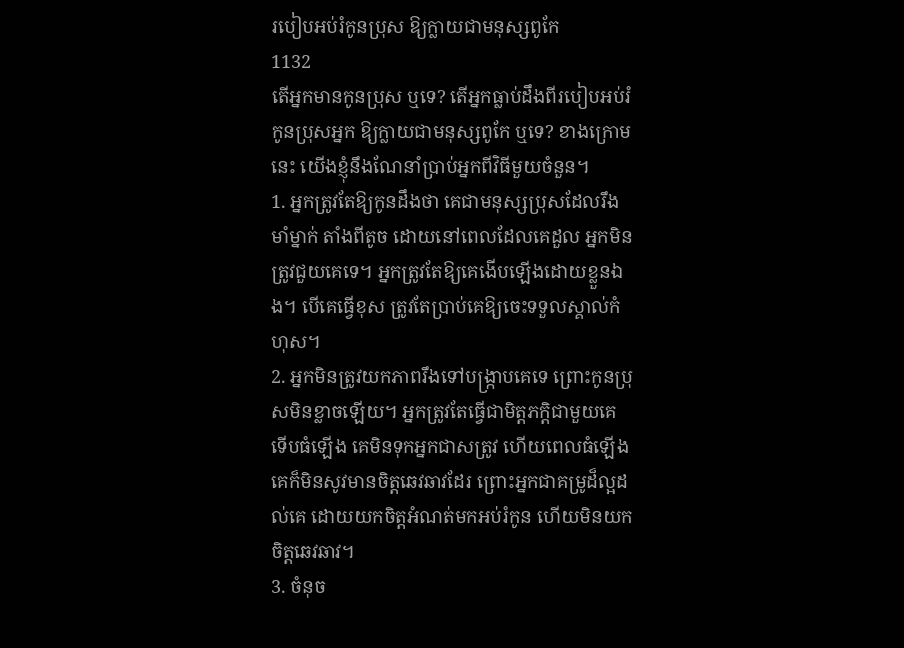របៀបអប់រំកូនប្រុស ឱ្យក្លាយជាមនុស្សពូកែ
1132
តើអ្នកមានកូនប្រុស ឬទេ? តើអ្នកធ្លាប់ដឹងពីរបៀបអប់រំកូនប្រុសអ្នក ឱ្យក្លាយជាមនុស្សពូកែ ឬទេ? ខាងក្រោមនេះ យើងខ្ញុំនឹងណែនាំប្រាប់អ្នកពីវិធីមួយចំនួន។
1. អ្នកត្រូវតែឱ្យកូនដឹងថា គេជាមនុស្សប្រុសដែលរឹងមាំម្នាក់ តាំងពីតូច ដោយនៅពេលដែលគេដួល អ្នកមិនត្រូវជួយគេទេ។ អ្នកត្រូវតែឱ្យគេងើបឡើងដោយខ្លួនឯង។ បើគេធ្វើខុស ត្រូវតែប្រាប់គេឱ្យចេះទទួលស្គាល់កំហុស។
2. អ្នកមិនត្រូវយកភាពរឹងទៅបង្ក្រាបគេទេ ព្រោះកូនប្រុសមិនខ្លាចឡើយ។ អ្នកត្រូវតែធ្វើជាមិត្តភក្តិជាមួយគេ ទើបធំឡើង គេមិនទុកអ្នកជាសត្រូវ ហើយពេលធំឡើង គេក៏មិនសូវមានចិត្តឆេវឆាវដែរ ព្រោះអ្នកជាគម្រូដ៏ល្អដល់គេ ដោយយកចិត្តអំណត់មកអប់រំកូន ហើយមិនយកចិត្តឆេវឆាវ។
3. ចំនុច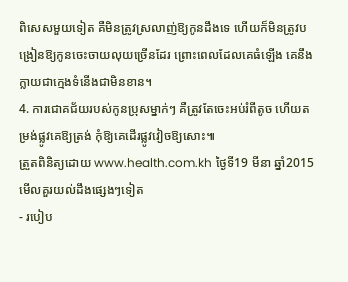ពិសេសមួយទៀត គឺមិនត្រូវស្រលាញ់ឱ្យកូនដឹងទេ ហើយក៏មិនត្រូវបង្រៀនឱ្យកូនចេះចាយលុយច្រើនដែរ ព្រោះពេលដែលគេធំឡើង គេនឹងក្លាយជាក្មេងទំនើងជាមិនខាន។
4. ការជោគជ័យរបស់កូនប្រុសម្នាក់ៗ គឺត្រូវតែចេះអប់រំពីតូច ហើយតម្រង់ផ្លូវគេឱ្យត្រង់ កុំឱ្យគេដើរផ្លូវវៀចឱ្យសោះ៕
ត្រួតពិនិត្យដោយ www.health.com.kh ថ្ងៃទី19 មីនា ឆ្នាំ2015
មើលគួរយល់ដឹងផ្សេងៗទៀត
- របៀប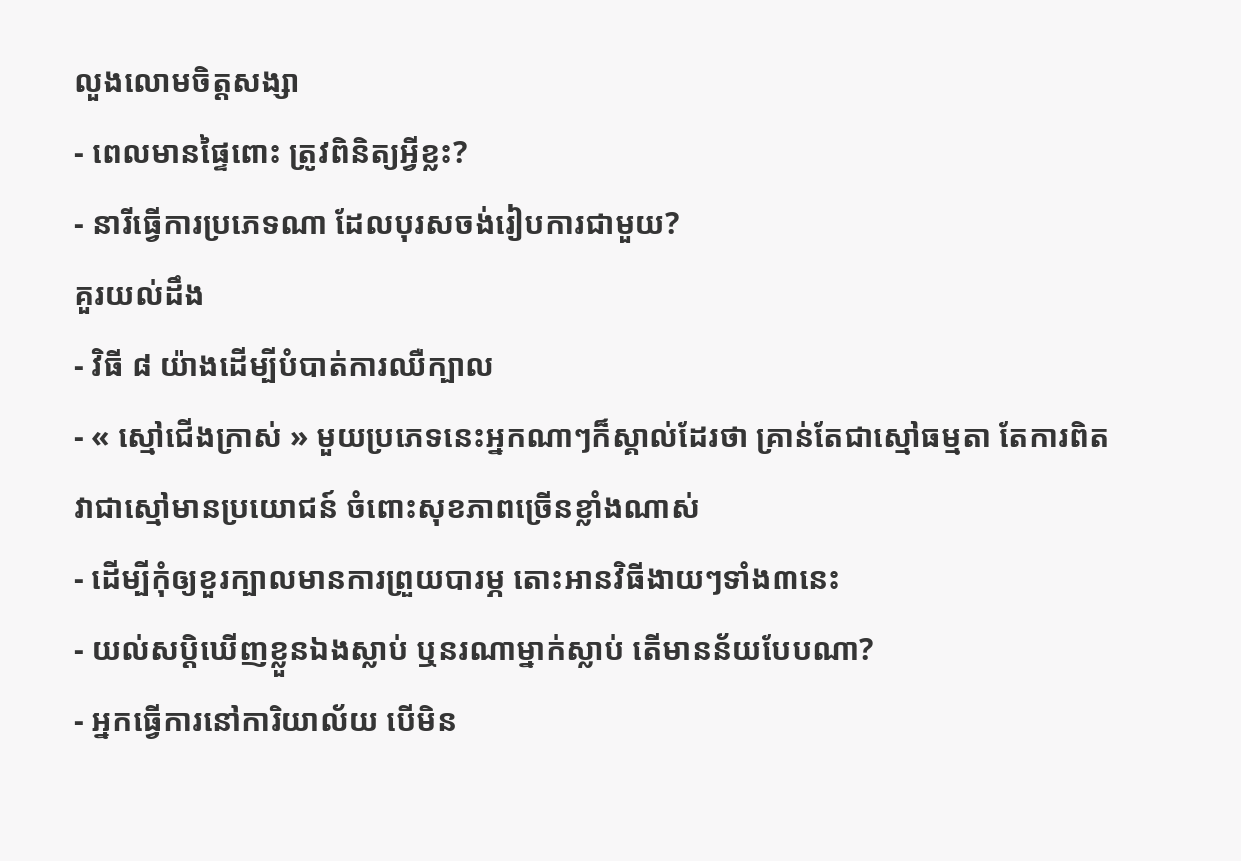លួងលោមចិត្តសង្សា
- ពេលមានផ្ទៃពោះ ត្រូវពិនិត្យអ្វីខ្លះ?
- នារីធ្វើការប្រភេទណា ដែលបុរសចង់រៀបការជាមួយ?
គួរយល់ដឹង
- វិធី ៨ យ៉ាងដើម្បីបំបាត់ការឈឺក្បាល
- « ស្មៅជើងក្រាស់ » មួយប្រភេទនេះអ្នកណាៗក៏ស្គាល់ដែរថា គ្រាន់តែជាស្មៅធម្មតា តែការពិតវាជាស្មៅមានប្រយោជន៍ ចំពោះសុខភាពច្រើនខ្លាំងណាស់
- ដើម្បីកុំឲ្យខួរក្បាលមានការព្រួយបារម្ភ តោះអានវិធីងាយៗទាំង៣នេះ
- យល់សប្តិឃើញខ្លួនឯងស្លាប់ ឬនរណាម្នាក់ស្លាប់ តើមានន័យបែបណា?
- អ្នកធ្វើការនៅការិយាល័យ បើមិន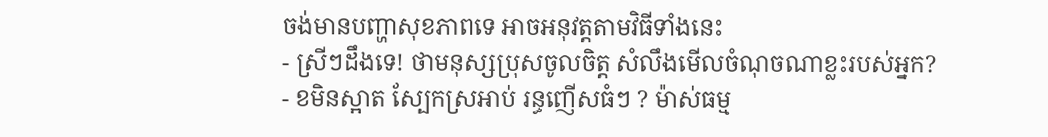ចង់មានបញ្ហាសុខភាពទេ អាចអនុវត្តតាមវិធីទាំងនេះ
- ស្រីៗដឹងទេ! ថាមនុស្សប្រុសចូលចិត្ត សំលឹងមើលចំណុចណាខ្លះរបស់អ្នក?
- ខមិនស្អាត ស្បែកស្រអាប់ រន្ធញើសធំៗ ? ម៉ាស់ធម្ម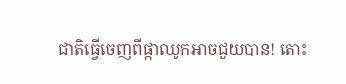ជាតិធ្វើចេញពីផ្កាឈូកអាចជួយបាន! តោះ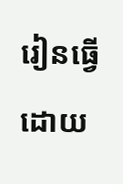រៀនធ្វើដោយ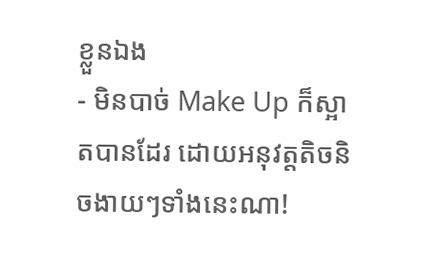ខ្លួនឯង
- មិនបាច់ Make Up ក៏ស្អាតបានដែរ ដោយអនុវត្តតិចនិចងាយៗទាំងនេះណា!